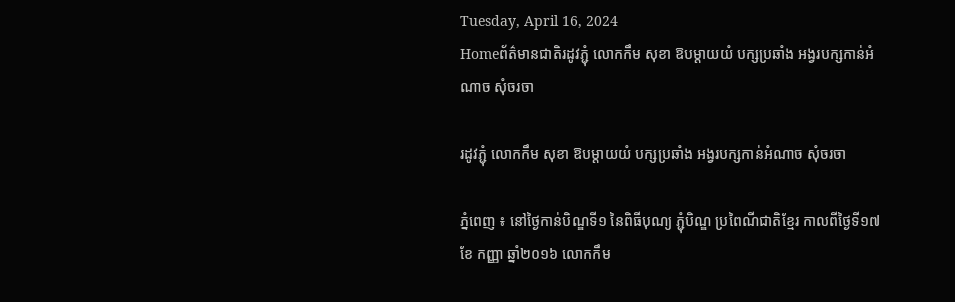Tuesday, April 16, 2024
Homeព័ត៌មានជាតិរដូវភ្ជុំ លោកកឹម សុខា ឱបម្តាយយំ បក្សប្រឆាំង អង្វរបក្សកាន់អំណាច សុំចរចា

រដូវភ្ជុំ លោកកឹម សុខា ឱបម្តាយយំ បក្សប្រឆាំង អង្វរបក្សកាន់អំណាច សុំចរចា

ភ្នំពេញ ៖ នៅថ្ងៃកាន់បិណ្ឌទី១ នៃពិធីបុណ្យ ភ្ជុំបិណ្ឌ ប្រពៃណីជាតិខ្មែរ កាលពីថ្ងៃទី១៧ ខែ កញ្ញា ឆ្នាំ២០១៦ លោកកឹម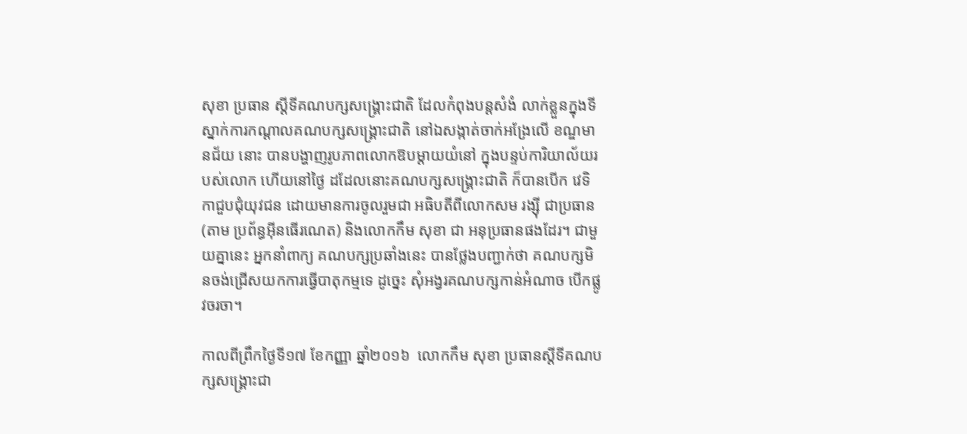សុខា ប្រធាន ស្តីទីគណបក្សសង្គ្រោះជាតិ ដែលកំពុងបន្តសំងំ លាក់ខ្លួនក្នុងទីស្នាក់ការកណ្តាលគណបក្សសង្គ្រោះជាតិ នៅឯសង្កាត់ចាក់អង្រែលើ ខណ្ឌមានជ័យ នោះ បានបង្ហាញរូបភាពលោកឱបម្តាយយំនៅ ក្នុងបន្ទប់ការិយាល័យរបស់លោក ហើយនៅថ្ងៃ ដដែលនោះគណបក្សសង្គ្រោះជាតិ ក៏បានបើក វេទិកាជួបជុំយុវជន ដោយមានការចូលរួមជា អធិបតីពីលោកសម រង្ស៊ី ជាប្រធាន (តាម ប្រព័ន្ធអ៊ីនធើរណេត) និងលោកកឹម សុខា ជា អនុប្រធានផងដែរ។ ជាមួយគ្នានេះ អ្នកនាំពាក្យ គណបក្សប្រឆាំងនេះ បានថ្លែងបញ្ជាក់ថា គណបក្សមិនចង់ជ្រើសយកការធ្វើបាតុកម្មទេ ដូច្នេះ សុំអង្វរគណបក្សកាន់អំណាច បើកផ្លូវចរចា។

កាលពីព្រឹកថ្ងៃទី១៧ ខែកញ្ញា ឆ្នាំ២០១៦  លោកកឹម សុខា ប្រធានស្តីទីគណបក្សសង្គ្រោះជា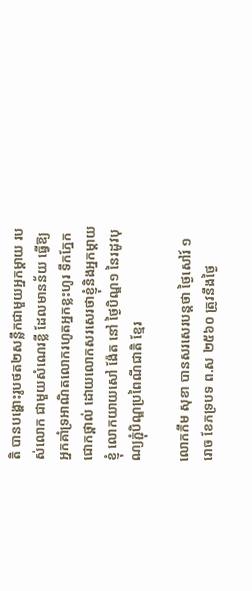តិ បានបង្ហោះរូបថត២សន្លឹកជាមួយអ្នកម្តាយ របស់លោក ជាមួយសំណេរខ្លី ដែលមានន័យ ធ្វើឱ្យអ្នកគាំទ្រអាណិតលោករហូតអ្នកខ្លះហូរ ទឹកភ្នែកជោកថ្ពាល់ ដោយលោកសរសេរថាខ្ញុំនិងអ្នកម្តាយខ្ញុំ លោកយាយសៅ ង៉ែត នៅ ថ្ងៃបិណ្ឌ១ នៃរដូវបុណ្យភ្ជុំបិណ្ឌប្រពៃណីជាតិ ខ្មែរ

លោកកឹម សុខា បានសរសេរបន្តថា ថ្ងៃសៅរ៍ ១រោច ខែភទ្របទ ព.ស ២៥៦០ ត្រូវនឹងថ្ងៃ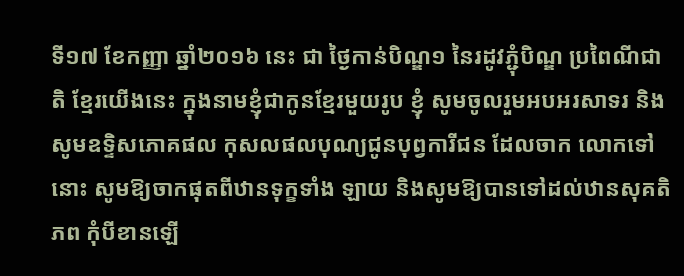ទី១៧ ខែកញ្ញា ឆ្នាំ២០១៦ នេះ ជា ថ្ងៃកាន់បិណ្ឌ១ នៃរដូវភ្ជុំបិណ្ឌ ប្រពៃណីជាតិ ខ្មែរយើងនេះ ក្នុងនាមខ្ញុំជាកូនខ្មែរមួយរូប ខ្ញុំ សូមចូលរួមអបអរសាទរ និងសូមឧទ្ទិសភោគផល កុសលផលបុណ្យជូនបុព្វការីជន ដែលចាក លោកទៅនោះ សូមឱ្យចាកផុតពីឋានទុក្ខទាំង ឡាយ និងសូមឱ្យបានទៅដល់ឋានសុគតិភព កុំបីខានឡើ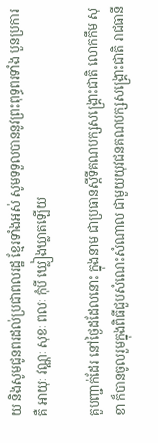យ និងសូមជូនពរដល់ប្រជាពលរដ្ឋ ខ្មែរទាំងអស់ សូមទទួលបាននូវព្រះពុទ្ធពរទាំង បួនប្រការ គឺ អាយុៈ វណ្ណៈ សុខៈ ពលៈ កុំបី ឃ្លៀងឃ្លាតឡើយ

គួបញ្ជាក់ដែរ នៅថ្ងៃដដែលនោះ ក្នុងនាម ជាប្រធានស្តីទីគណបក្សសង្គ្រោះជាតិ លោកកឹម សុខា ក៏បានចូលរួមក្នុងពិធីជួបសំណេះសំណាល ជាមួយយុវជនគណបក្សសង្គ្រោះជាតិ រាជធានី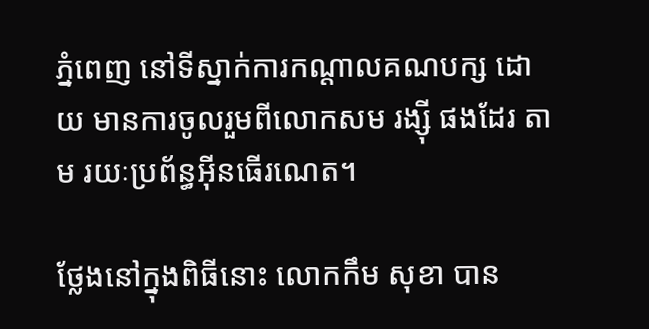ភ្នំពេញ នៅទីស្នាក់ការកណ្តាលគណបក្ស ដោយ មានការចូលរួមពីលោកសម រង្ស៊ី ផងដែរ តាម រយៈប្រព័ន្ធអ៊ីនធើរណេត។

ថ្លែងនៅក្នុងពិធីនោះ លោកកឹម សុខា បាន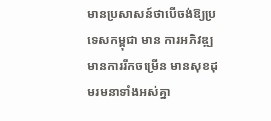មានប្រសាសន៍ថាបើចង់ឱ្យប្រទេសកម្ពុជា មាន ការអភិវឌ្ឍ មានការរីកចម្រើន មានសុខដុមរមនាទាំងអស់គ្នា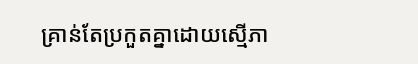គ្រាន់តែប្រកួតគ្នាដោយស្មើភា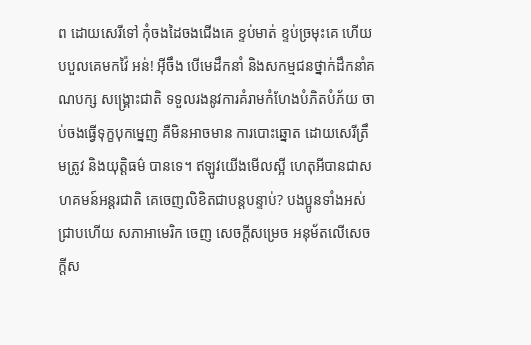ព ដោយសេរីទៅ កុំចងដៃចងជើងគេ ខ្ទប់មាត់ ខ្ទប់ច្រមុះគេ ហើយបបួលគេមកវ៉ៃ អន់! អ៊ីចឹង បើមេដឹកនាំ និងសកម្មជនថ្នាក់ដឹកនាំគណបក្ស សង្គ្រោះជាតិ ទទួលរងនូវការគំរាមកំហែងបំភិតបំភ័យ ចាប់ចងធ្វើទុក្ខបុកម្នេញ គឺមិនអាចមាន ការបោះឆ្នោត ដោយសេរីត្រឹមត្រូវ និងយុត្តិធម៌ បានទេ។ ឥឡូវយើងមើលស្អី ហេតុអីបានជាសហគមន៍អន្តរជាតិ គេចេញលិខិតជាបន្តបន្ទាប់? បងប្អូនទាំងអស់ជ្រាបហើយ សភាអាមេរិក ចេញ សេចក្តីសម្រេច អនុម័តលើសេចក្តីស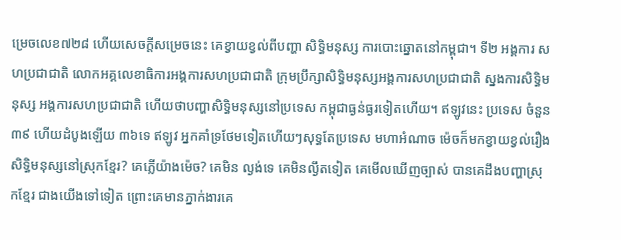ម្រេចលេខ៧២៨ ហើយសេចក្តីសម្រេចនេះ គេខ្វាយខ្វល់ពីបញ្ហា សិទ្ធិមនុស្ស ការបោះឆ្នោតនៅកម្ពុជា។ ទី២ អង្គការ សហប្រជាជាតិ លោកអគ្គលេខាធិការអង្គការសហប្រជាជាតិ ក្រុមប្រឹក្សាសិទ្ធិមនុស្សអង្គការសហប្រជាជាតិ ស្នងការសិទ្ធិមនុស្ស អង្គការសហប្រជាជាតិ ហើយថាបញ្ហាសិទ្ធិមនុស្សនៅប្រទេស កម្ពុជាធ្ងន់ធ្ងរទៀតហើយ។ ឥឡូវនេះ ប្រទេស ចំនួន៣៩ ហើយដំបូងឡើយ ៣៦ទេ ឥឡូវ អ្នកគាំទ្រថែមទៀតហើយៗសុទ្ធតែប្រទេស មហាអំណាច ម៉េចក៏មកខ្វាយខ្វល់រឿងសិទ្ធិមនុស្សនៅស្រុកខ្មែរ? គេភ្លើយ៉ាងម៉េច? គេមិន ល្ងង់ទេ គេមិនល្ងឹតទៀត គេមើលឃើញច្បាស់ បានគេដឹងបញ្ហាស្រុកខ្មែរ ជាងយើងទៅទៀត ព្រោះគេមានភ្នាក់ងារគេ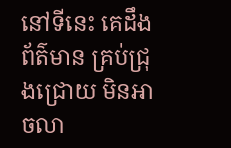នៅទីនេះ គេដឹងព័ត៌មាន គ្រប់ជ្រុងជ្រោយ មិនអាចលា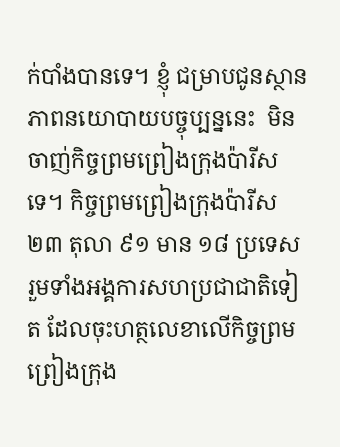ក់បាំងបានទេ។ ខ្ញុំ ជម្រាបជូនស្ថានភាពនយោបាយបច្ចុប្បន្ននេះ  មិនចាញ់កិច្ចព្រមព្រៀងក្រុងប៉ារីសទេ។ កិច្ចព្រមព្រៀងក្រុងប៉ារីស ២៣ តុលា ៩១ មាន ១៨ ប្រទេស រួមទាំងអង្គការសហប្រជាជាតិទៀត ដែលចុះហត្ថលេខាលើកិច្ចព្រមព្រៀងក្រុង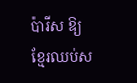ប៉ារីស ឱ្យខ្មែរឈប់ស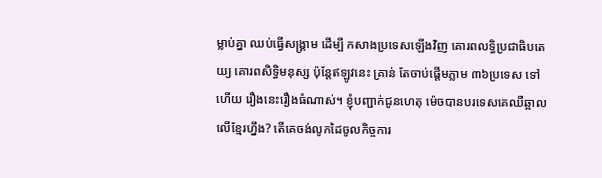ម្លាប់គ្នា ឈប់ធ្វើសង្គ្រាម ដើម្បី កសាងប្រទេសឡើងវិញ គោរពលទ្ធិប្រជាធិបតេយ្យ គោរពសិទ្ធិមនុស្ស ប៉ុន្តែឥឡូវនេះ គ្រាន់ តែចាប់ផ្តើមភ្លាម ៣៦ប្រទេស ទៅហើយ រឿងនេះរឿងធំណាស់។ ខ្ញុំបញ្ជាក់ជូនហេតុ ម៉េចបានបរទេសគេឈឺឆ្អាលលើខ្មែរហ្នឹង? តើគេចង់លូកដៃចូលកិច្ចការ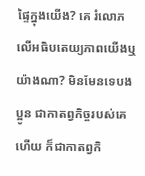ផ្ទៃក្នុងយើង? គេ រំលោភលើអធិបតេយ្យភាពយើងឬយ៉ាងណា? មិនមែនទេបងប្អូន ជាកាតព្វកិច្ចរបស់គេ ហើយ ក៏ជាកាតព្វកិ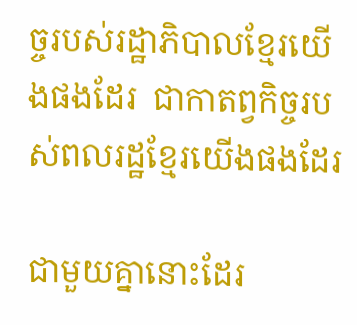ច្ចរបស់រដ្ឋាភិបាលខ្មែរយើងផងដែរ  ជាកាតព្វកិច្ចរបស់ពលរដ្ឋខ្មែរយើងផងដែរ

ជាមួយគ្នានោះដែរ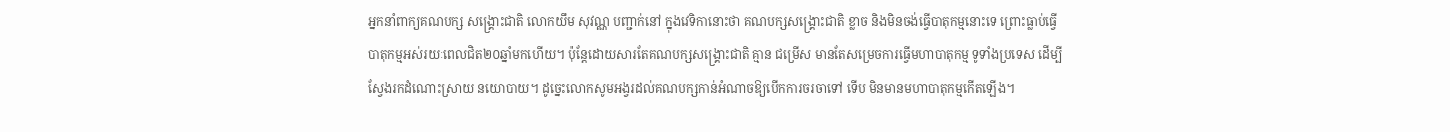អ្នកនាំពាក្យគណបក្ស សង្គ្រោះជាតិ លោកយឹម សុវណ្ណ បញ្ជាក់នៅ ក្នុងវេទិកានោះថា គណបក្សសង្គ្រោះជាតិ ខ្លាច និងមិនចង់ធ្វើបាតុកម្មនោះទេ ព្រោះធ្លាប់ធ្វើ បាតុកម្មអស់រយៈពេលជិត២០ឆ្នាំមកហើយ។ ប៉ុន្តែដោយសារតែគណបក្សសង្គ្រោះជាតិ គ្មាន ជម្រើស មានតែសម្រេចការធ្វើមហាបាតុកម្ម ទូទាំងប្រទេស ដើម្បីស្វែងរកដំណោះស្រាយ នយោបាយ។ ដូច្នេះលោកសូមអង្វរដល់គណបក្សកាន់អំណាចឱ្យបើកការចរចាទៅ ទើប មិនមានមហាបាតុកម្មកើតឡើង។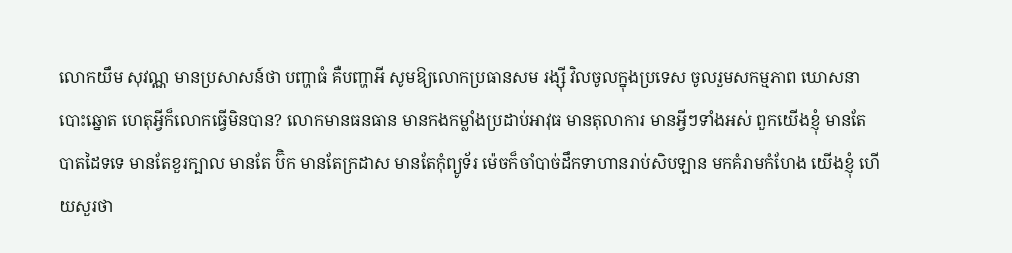លោកយឹម សុវណ្ណ មានប្រសាសន៍ថា បញ្ហាធំ គឺបញ្ហាអី សូមឱ្យលោកប្រធានសម រង្ស៊ី វិលចូលក្នុងប្រទេស ចូលរួមសកម្មភាព ឃោសនាបោះឆ្នោត ហេតុអ្វីក៏លោកធ្វើមិនបាន? លោកមានធនធាន មានកងកម្លាំងប្រដាប់អាវុធ មានតុលាការ មានអ្វីៗទាំងអស់ ពួកយើងខ្ញុំ មានតែបាតដៃទទេ មានតែខួរក្បាល មានតែ ប៊ិក មានតែក្រដាស មានតែកុំព្យូទ័រ ម៉េចក៏ចាំបាច់ដឹកទាហានរាប់សិបឡាន មកគំរាមកំហែង យើងខ្ញុំ ហើយសួរថា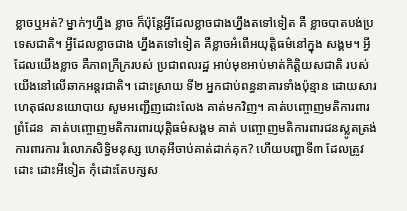ខ្លាចឬអត់? ម្នាក់ៗហ្នឹង ខ្លាច ក៏ប៉ុន្តែអ្វីដែលខ្លាចជាងហ្នឹងតទៅទៀត គឺ ខ្លាចបាតបង់ប្រទេសជាតិ។ អ្វីដែលខ្លាចជាង ហ្នឹងតទៅទៀត គឺខ្លាចអំពើអយុត្តិធម៌នៅក្នុង សង្គម។ អ្វីដែលយើងខ្លាច គឺភាពក្រីក្ររបស់ ប្រជាពលរដ្ឋ អាប់មុខអាប់មាត់កិត្តិយសជាតិ របស់យើងនៅលើឆាកអន្តរជាតិ។ ដោះស្រាយ ទី២ អ្នកជាប់ពន្ធនាគារទាំងប៉ុន្មាន ដោយសារ ហេតុផលនយោបាយ សូមអញ្ជើញដោះលែង គាត់មកវិញ។ គាត់បញ្ចោញមតិការពារព្រំដែន  គាត់បញ្ចោញមតិការពារយុត្តិធម៌សង្គម គាត់ បញ្ចោញមតិការពារជនស្លូតត្រង់ ការពារការ រំលោភសិទ្ធិមនុស្ស ហេតុអីចាប់គាត់ដាក់គុក? ហើយបញ្ហាទី៣ ដែលត្រូវដោះ ដោះអីទៀត កុំដោះតែបក្សស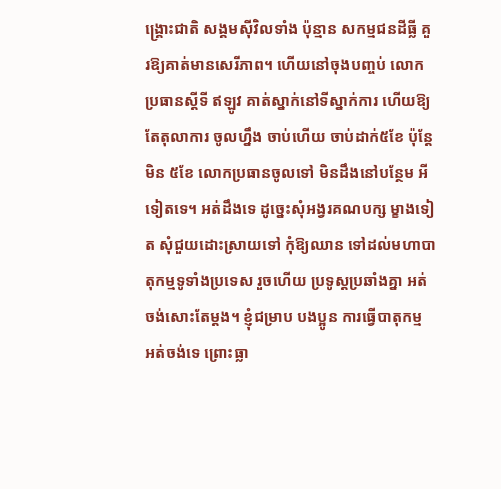ង្គ្រោះជាតិ សង្គមស៊ីវិលទាំង ប៉ុន្មាន សកម្មជនដីធ្លី គួរឱ្យគាត់មានសេរីភាព។ ហើយនៅចុងបញ្ចប់ លោកប្រធានស្តីទី ឥឡូវ គាត់ស្នាក់នៅទីស្នាក់ការ ហើយឱ្យតែតុលាការ ចូលហ្នឹង ចាប់ហើយ ចាប់ដាក់៥ខែ ប៉ុន្តែមិន ៥ខែ លោកប្រធានចូលទៅ មិនដឹងនៅបន្ថែម អីទៀតទេ។ អត់ដឹងទេ ដូច្នេះសុំអង្វរគណបក្ស ម្ខាងទៀត សុំជួយដោះស្រាយទៅ កុំឱ្យឈាន ទៅដល់មហាបាតុកម្មទូទាំងប្រទេស រួចហើយ ប្រទូស្តប្រឆាំងគ្នា អត់ចង់សោះតែម្តង។ ខ្ញុំជម្រាប បងប្អូន ការធ្វើបាតុកម្ម អត់ចង់ទេ ព្រោះធ្លា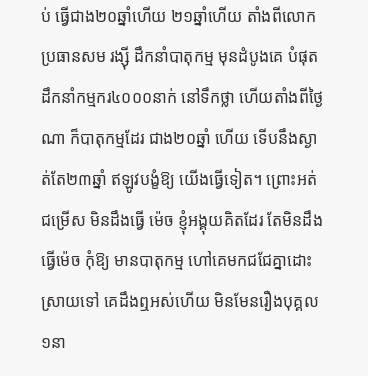ប់ ធ្វើជាង២០ឆ្នាំហើយ ២១ឆ្នាំហើយ តាំងពីលោក ប្រធានសម រង្ស៊ី ដឹកនាំបាតុកម្ម មុនដំបូងគេ បំផុត ដឹកនាំកម្មករ៤០០០នាក់ នៅទឹកថ្លា ហើយតាំងពីថ្ងៃណា ក៏បាតុកម្មដែរ ជាង២០ឆ្នាំ ហើយ ទើបនឹងស្ងាត់តែ២៣ឆ្នាំ ឥឡូវបង្ខំឱ្យ យើងធ្វើទៀត។ ព្រោះអត់ជម្រើស មិនដឹងធ្វើ ម៉េច ខ្ញុំអង្គុយគិតដែរ តែមិនដឹងធ្វើម៉េច កុំឱ្យ មានបាតុកម្ម ហៅគេមកជជែគ្នាដោះស្រាយទៅ គេដឹងឮអស់ហើយ មិនមែនរឿងបុគ្គល១នា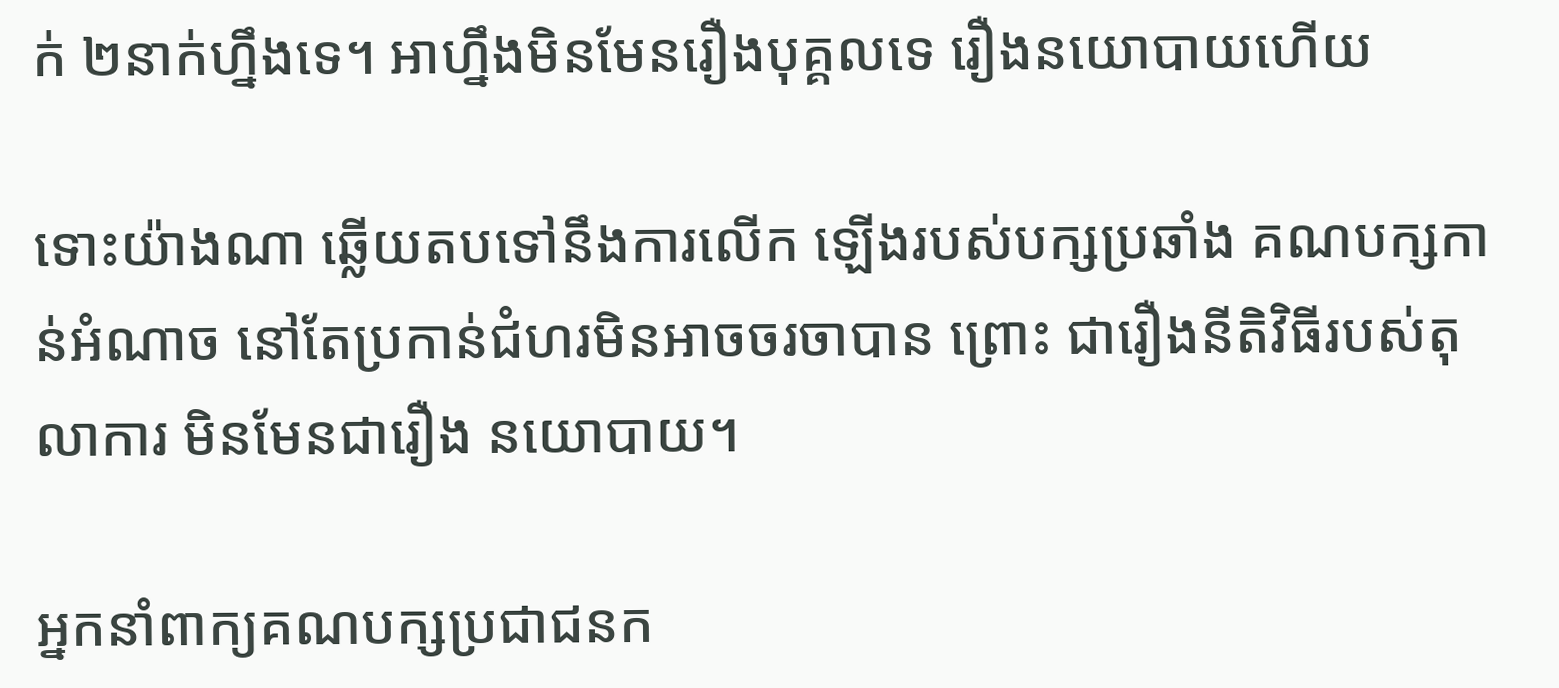ក់ ២នាក់ហ្នឹងទេ។ អាហ្នឹងមិនមែនរឿងបុគ្គលទេ រឿងនយោបាយហើយ

ទោះយ៉ាងណា ឆ្លើយតបទៅនឹងការលើក ឡើងរបស់បក្សប្រឆាំង គណបក្សកាន់អំណាច នៅតែប្រកាន់ជំហរមិនអាចចរចាបាន ព្រោះ ជារឿងនីតិវិធីរបស់តុលាការ មិនមែនជារឿង នយោបាយ។

អ្នកនាំពាក្យគណបក្សប្រជាជនក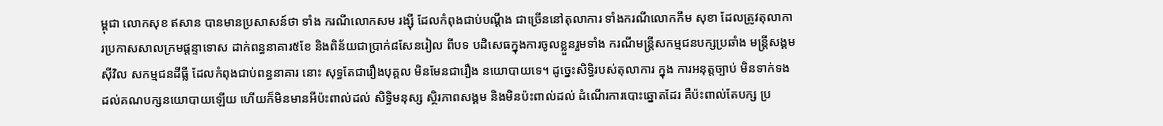ម្ពុជា លោកសុខ ឥសាន បានមានប្រសាសន៍ថា ទាំង ករណីលោកសម រង្ស៊ី ដែលកំពុងជាប់បណ្តឹង ជាច្រើននៅតុលាការ ទាំងករណីលោកកឹម សុខា ដែលត្រូវតុលាការប្រកាសសាលក្រមផ្តន្ទាទោស ដាក់ពន្ធនាគារ៥ខែ និងពិន័យជាប្រាក់៨សែនរៀល ពីបទ បដិសេធក្នុងការចូលខ្លួនរួមទាំង ករណីមន្ត្រីសកម្មជនបក្សប្រឆាំង មន្ត្រីសង្គម ស៊ីវិល សកម្មជនដីធ្លី ដែលកំពុងជាប់ពន្ធនាគារ នោះ សុទ្ធតែជារឿងបុគ្គល មិនមែនជារឿង នយោបាយទេ។ ដូច្នេះសិទ្ធិរបស់តុលាការ ក្នុង ការអនុត្តច្បាប់ មិនទាក់ទងដល់គណបក្សនយោបាយឡើយ ហើយក៏មិនមានអីប៉ះពាល់ដល់ សិទ្ធិមនុស្ស ស្ថិរភាពសង្គម និងមិនប៉ះពាល់ដល់ ដំណើរការបោះឆ្នោតដែរ គឺប៉ះពាល់តែបក្ស ប្រ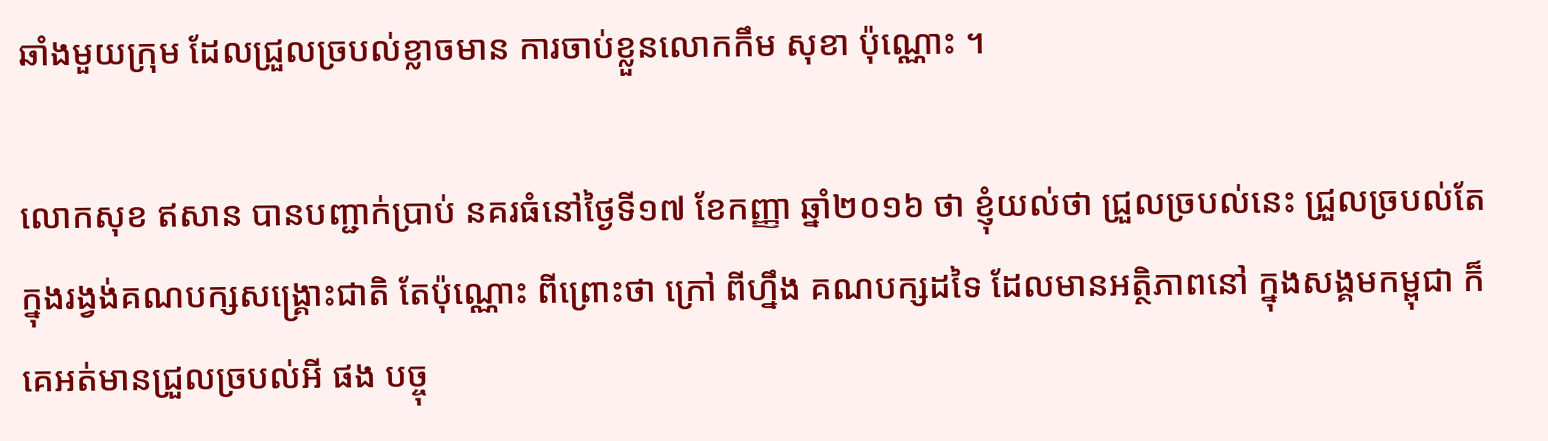ឆាំងមួយក្រុម ដែលជ្រួលច្របល់ខ្លាចមាន ការចាប់ខ្លួនលោកកឹម សុខា ប៉ុណ្ណោះ ។

លោកសុខ ឥសាន បានបញ្ជាក់ប្រាប់ នគរធំនៅថ្ងៃទី១៧ ខែកញ្ញា ឆ្នាំ២០១៦ ថា ខ្ញុំយល់ថា ជ្រួលច្របល់នេះ ជ្រួលច្របល់តែក្នុងរង្វង់គណបក្សសង្គ្រោះជាតិ តែប៉ុណ្ណោះ ពីព្រោះថា ក្រៅ ពីហ្នឹង គណបក្សដទៃ ដែលមានអត្ថិភាពនៅ ក្នុងសង្គមកម្ពុជា ក៏គេអត់មានជ្រួលច្របល់អី ផង បច្ចុ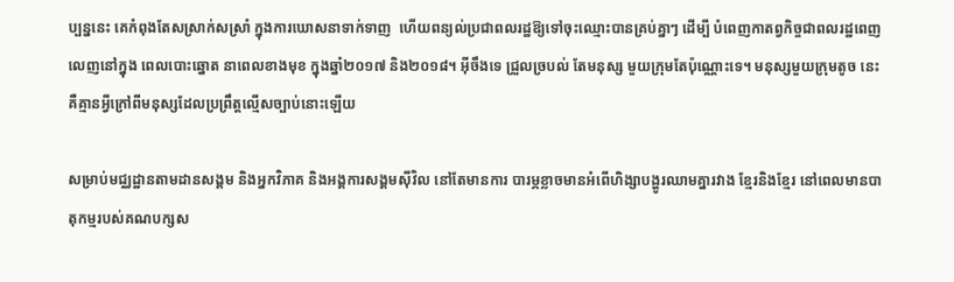ប្បន្ននេះ គេកំពុងតែសស្រាក់សស្រាំ ក្នុងការឃោសនាទាក់ទាញ  ហើយពន្យល់ប្រជាពលរដ្ឋឱ្យទៅចុះឈ្មោះបានគ្រប់គ្នាៗ ដើម្បី បំពេញកាតព្វកិច្ចជាពលរដ្ឋពេញលេញនៅក្នុង ពេលបោះឆ្នោត នាពេលខាងមុខ ក្នុងឆ្នាំ២០១៧ និង២០១៨។ អ៊ីចឹងទេ ជ្រួលច្របល់ តែមនុស្ស មួយក្រុមតែប៉ុណ្ណោះទេ។ មនុស្សមួយក្រុមតូច នេះ គឺគ្មានអ្វីក្រៅពីមនុស្សដែលប្រព្រឹត្តល្មើសច្បាប់នោះឡើយ

សម្រាប់មជ្ឈដ្ឋានតាមដានសង្គម និងអ្នកវិភាគ និងអង្គការសង្គមស៊ីវិល នៅតែមានការ បារម្ភខ្លាចមានអំពើហិង្សាបង្ហូរឈាមគ្នារវាង ខ្មែរនិងខ្មែរ នៅពេលមានបាតុកម្មរបស់គណបក្សស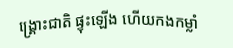ង្គ្រោះជាតិ ផ្ទុះឡើង ហើយកងកម្លាំ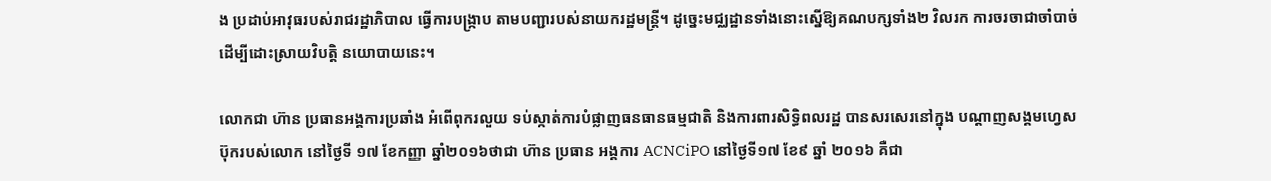ង ប្រដាប់អាវុធរបស់រាជរដ្ឋាភិបាល ធ្វើការបង្ក្រាប តាមបញ្ជារបស់នាយករដ្ឋមន្ត្រី។ ដូច្នេះមជ្ឈដ្ឋានទាំងនោះស្នើឱ្យគណបក្សទាំង២ វិលរក ការចរចាជាចាំបាច់ ដើម្បីដោះស្រាយវិបត្តិ នយោបាយនេះ។

លោកជា ហ៊ាន ប្រធានអង្គការប្រឆាំង អំពើពុករលួយ ទប់ស្កាត់ការបំផ្លាញធនធានធម្មជាតិ និងការពារសិទ្ធិពលរដ្ឋ បានសរសេរនៅក្នុង បណ្តាញសង្គមហ្វេសប៊ុករបស់លោក នៅថ្ងៃទី ១៧ ខែកញ្ញា ឆ្នាំ២០១៦ថាជា ហ៊ាន ប្រធាន អង្គការ ACNCiPO នៅថ្ងៃទី១៧ ខែ៩ ឆ្នាំ ២០១៦ គឺជា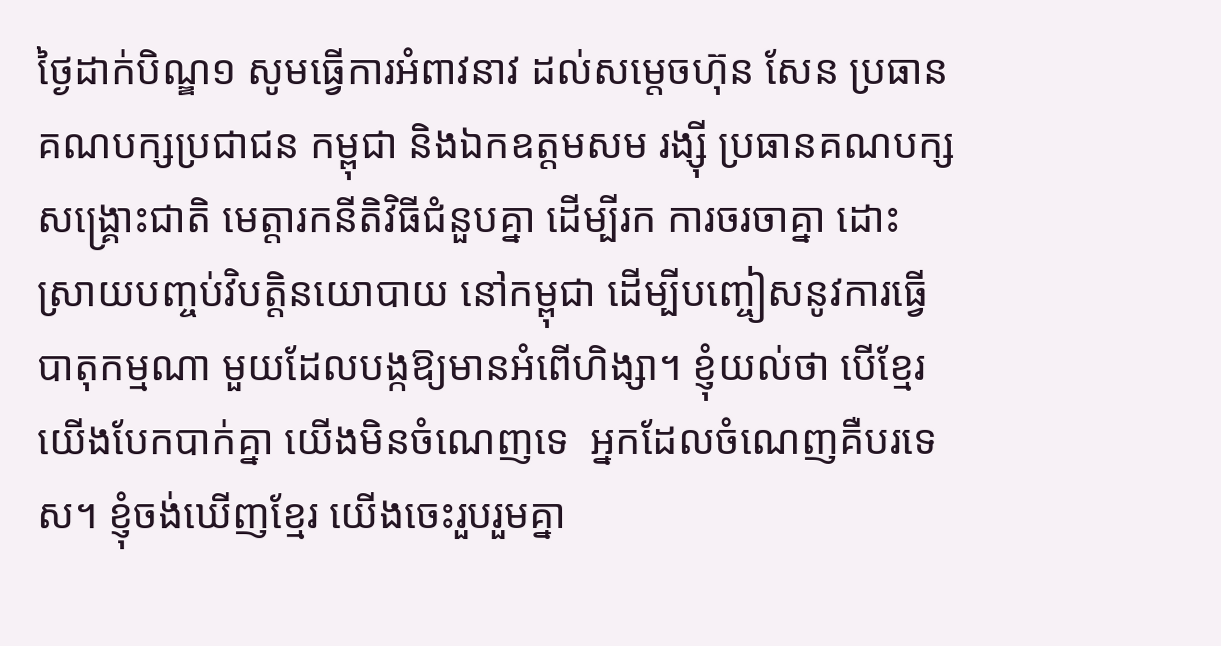ថ្ងៃដាក់បិណ្ឌ១ សូមធ្វើការអំពាវនាវ ដល់សម្តេចហ៊ុន សែន ប្រធានគណបក្សប្រជាជន កម្ពុជា និងឯកឧត្តមសម រង្ស៊ី ប្រធានគណបក្ស សង្គ្រោះជាតិ មេត្តារកនីតិវិធីជំនួបគ្នា ដើម្បីរក ការចរចាគ្នា ដោះស្រាយបញ្ចប់វិបត្តិនយោបាយ នៅកម្ពុជា ដើម្បីបញ្ចៀសនូវការធ្វើបាតុកម្មណា មួយដែលបង្កឱ្យមានអំពើហិង្សា។ ខ្ញុំយល់ថា បើខ្មែរយើងបែកបាក់គ្នា យើងមិនចំណេញទេ  អ្នកដែលចំណេញគឺបរទេស។ ខ្ញុំចង់ឃើញខ្មែរ យើងចេះរួបរួមគ្នា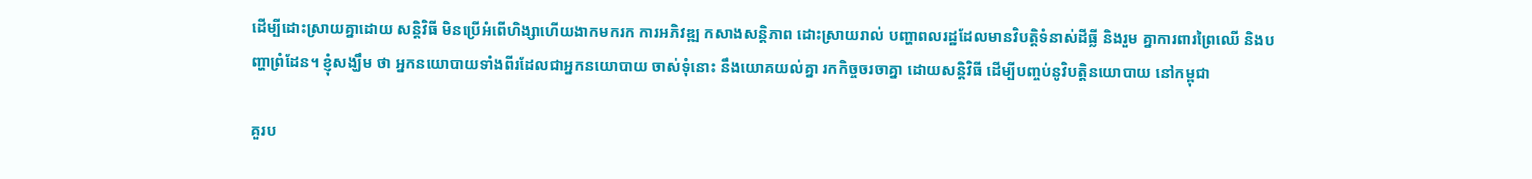ដើម្បីដោះស្រាយគ្នាដោយ សន្តិវិធី មិនប្រើអំពើហិង្សាហើយងាកមករក ការអភិវឌ្ឍ កសាងសន្តិភាព ដោះស្រាយរាល់ បញ្ហាពលរដ្ឋដែលមានវិបត្តិទំនាស់ដីធ្លី និងរួម គ្នាការពារព្រៃឈើ និងបញ្ហាព្រំដែន។ ខ្ញុំសង្ឃឹម ថា អ្នកនយោបាយទាំងពីរដែលជាអ្នកនយោបាយ ចាស់ទុំនោះ នឹងយោគយល់គ្នា រកកិច្ចចរចាគ្នា ដោយសន្តិវិធី ដើម្បីបញ្ចប់នូវិបត្តិនយោបាយ នៅកម្ពុជា

គួរប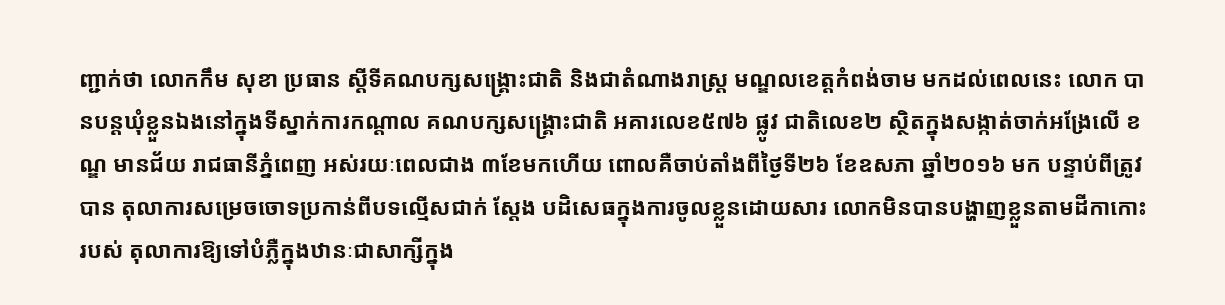ញ្ជាក់ថា លោកកឹម សុខា ប្រធាន ស្តីទីគណបក្សសង្គ្រោះជាតិ និងជាតំណាងរាស្ត្រ មណ្ឌលខេត្តកំពង់ចាម មកដល់ពេលនេះ លោក បានបន្តឃុំខ្លួនឯងនៅក្នុងទីស្នាក់ការកណ្តាល គណបក្សសង្គ្រោះជាតិ អគារលេខ៥៧៦ ផ្លូវ ជាតិលេខ២ ស្ថិតក្នុងសង្កាត់ចាក់អង្រែលើ ខណ្ឌ មានជ័យ រាជធានីភ្នំពេញ អស់រយៈពេលជាង ៣ខែមកហើយ ពោលគឺចាប់តាំងពីថ្ងៃទី២៦ ខែឧសភា ឆ្នាំ២០១៦ មក បន្ទាប់ពីត្រូវបាន តុលាការសម្រេចចោទប្រកាន់ពីបទល្មើសជាក់ ស្តែង បដិសេធក្នុងការចូលខ្លួនដោយសារ លោកមិនបានបង្ហាញខ្លួនតាមដីកាកោះរបស់ តុលាការឱ្យទៅបំភ្លឺក្នុងឋានៈជាសាក្សីក្នុង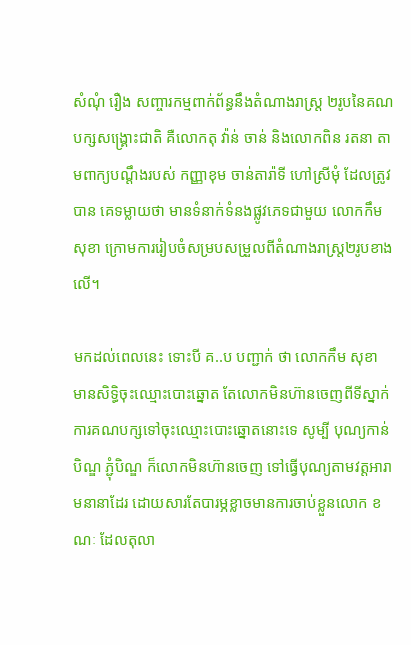សំណុំ រឿង សញ្ចារកម្មពាក់ព័ន្ធនឹងតំណាងរាស្ត្រ ២រូបនៃគណបក្សសង្គ្រោះជាតិ គឺលោកតុ វ៉ាន់ ចាន់ និងលោកពិន រតនា តាមពាក្យបណ្តឹងរបស់ កញ្ញាខុម ចាន់តារ៉ាទី ហៅស្រីមុំ ដែលត្រូវបាន គេទម្លាយថា មានទំនាក់ទំនងផ្លូវភេទជាមួយ លោកកឹម សុខា ក្រោមការរៀបចំសម្របសម្រួលពីតំណាងរាស្ត្រ២រូបខាងលើ។

មកដល់ពេលនេះ ទោះបី គ..ប បញ្ជាក់ ថា លោកកឹម សុខា មានសិទ្ធិចុះឈ្មោះបោះឆ្នោត តែលោកមិនហ៊ានចេញពីទីស្នាក់ការគណបក្សទៅចុះឈ្មោះបោះឆ្នោតនោះទេ សូម្បី បុណ្យកាន់បិណ្ឌ ភ្ជុំបិណ្ឌ ក៏លោកមិនហ៊ានចេញ ទៅធ្វើបុណ្យតាមវត្តអារាមនានាដែរ ដោយសារតែបារម្ភខ្លាចមានការចាប់ខ្លួនលោក ខណៈ ដែលតុលា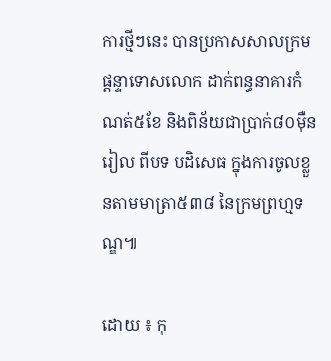ការថ្មីៗនេះ បានប្រកាសសាលក្រម ផ្តន្ទាទោសលោក ដាក់ពន្ធនាគារកំណត់៥ខែ និងពិន័យជាប្រាក់៨០ម៉ឺនរៀល ពីបទ បដិសេធ ក្នុងការចូលខ្លួនតាមមាត្រា៥៣៨ នៃក្រមព្រហ្មទណ្ឌ៕

ដោយ ៖ កុ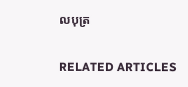លបុត្រ

RELATED ARTICLES